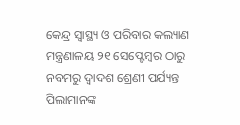କେନ୍ଦ୍ର ସ୍ୱାସ୍ଥ୍ୟ ଓ ପରିବାର କଲ୍ୟାଣ ମନ୍ତ୍ରଣାଳୟ ୨୧ ସେପ୍ଟେମ୍ବର ଠାରୁ ନବମରୁ ଦ୍ୱାଦଶ ଶ୍ରେଣୀ ପର୍ଯ୍ୟନ୍ତ ପିଲାମାନଙ୍କ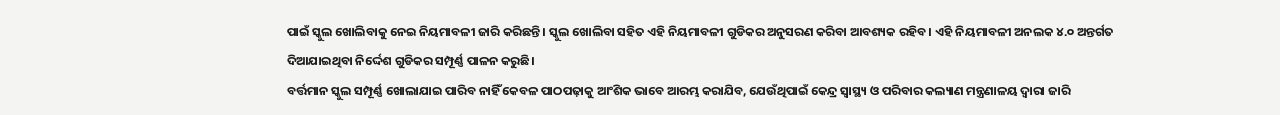ପାଇଁ ସ୍କୁଲ ଖୋଲିବାକୁ ନେଇ ନିୟମାବଳୀ ଜାରି କରିଛନ୍ତି। ସ୍କୁଲ ଖୋଲିବା ସହିତ ଏହି ନିୟମାବଳୀ ଗୁଡିକର ଅନୁସରଣ କରିବା ଆବଶ୍ୟକ ରହିବ। ଏହି ନିୟମାବଳୀ ଅନଲକ ୪.୦ ଅନ୍ତର୍ଗତ ଦିଆଯାଇଥିବା ନିର୍ଦ୍ଦେଶ ଗୁଡିକର ସମ୍ପୂର୍ଣ୍ଣ ପାଳନ କରୁଛି।
ବର୍ତ୍ତମାନ ସ୍କୁଲ ସମ୍ପୂର୍ଣ୍ଣ ଖୋଲାଯାଇ ପାରିବ ନାହିଁ କେବଳ ପାଠପଢ଼ାକୁ ଆଂଶିକ ଭାବେ ଆରମ୍ଭ କରାଯିବ, ଯେଉଁଥିପାଇଁ କେନ୍ଦ୍ର ସ୍ୱାସ୍ଥ୍ୟ ଓ ପରିବାର କଲ୍ୟାଣ ମନ୍ତ୍ରଣାଳୟ ଦ୍ୱାରା ଜାରି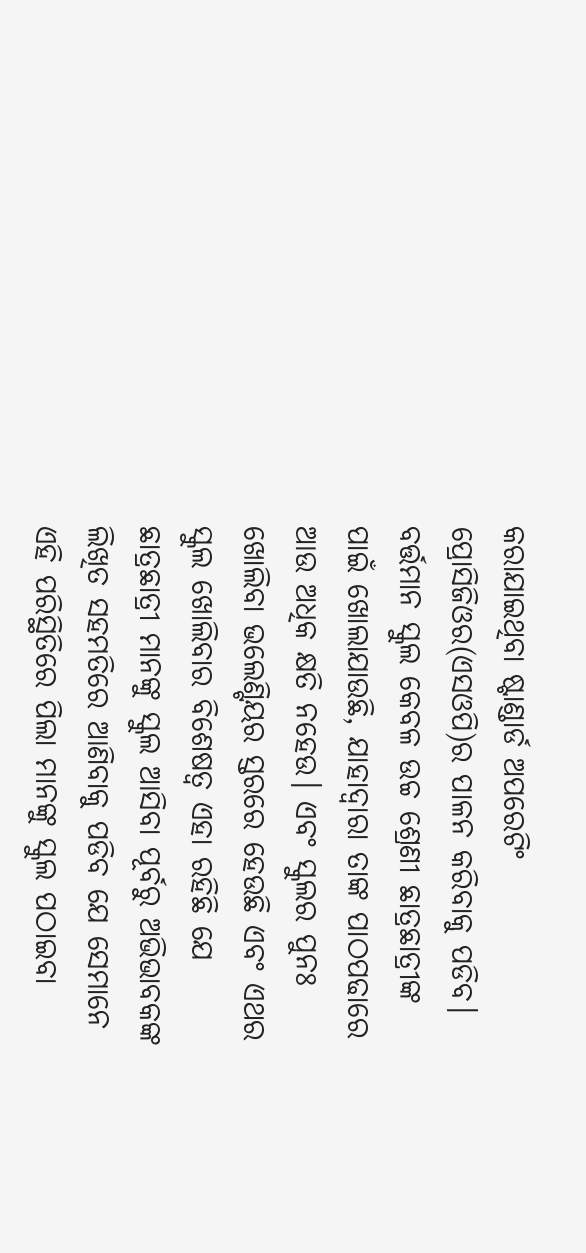କରାଯାଇଥିବା ଷ୍ଟାଣ୍ଡାର୍ଡ ଅପରେଟିଂ ପ୍ରୋସିଜିଓର(ଏସଓପି)ର ପାଳନ କରିବାକୁ ପଡିବ।
ବର୍ତ୍ତମାନ ସ୍କୁଲ କେବଳ ଉଚ୍ଚ ଶ୍ରେଣୀ ଛାତ୍ରଛାତ୍ରୀଙ୍କ ପାଇଁ ଖୋଲାଯାଉଛି, ଯାହାଦ୍ୱାରା ତାଙ୍କ ପାଠପଢାରେ ଆଉ ଅଧିକ କ୍ଷତି ନହେଉ। ଏବଂ ସ୍କୁଲର ପୁନଃ ଖୋଲିବା ଭଲେଣ୍ଟିୟର ସ୍ତରରେ ହେଉଛି ଏବଂ ଏଥର ସ୍କୁଲ ଖୋଲିବାର ବିଶେଷତ୍ୱ ଏହା ରହିଛି ଯେ ଛାତ୍ରଛାତ୍ରୀ ମାନଙ୍କୁ ସ୍କୁଲ ଆସିବା ପୂର୍ବରୁ ଅଭିଭାବକଙ୍କ ଲିଖିତ ସହମତିରେ ଆଣିବାକୁ ପଡିବ ଯେ ସେମାନେ ଏହି ପରିସ୍ଥିତିରେ ପିଲା ମାନଙ୍କୁ ସ୍କୁଲ ପଠାଇବା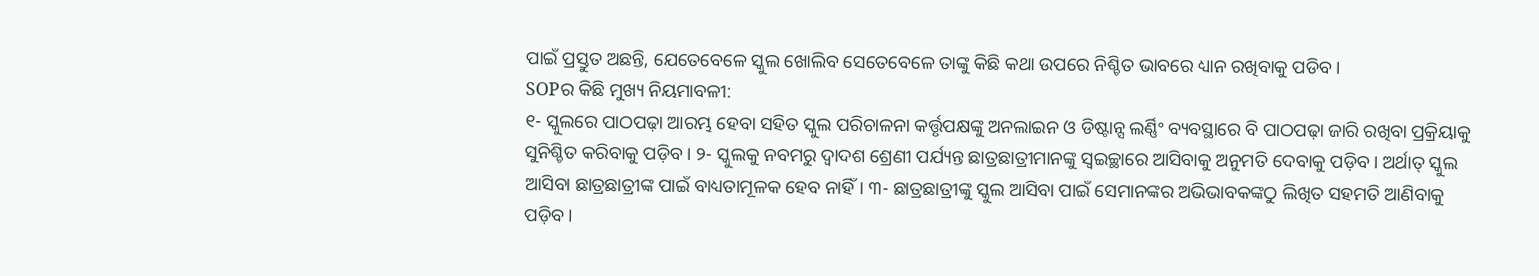ପାଇଁ ପ୍ରସ୍ତୁତ ଅଛନ୍ତି, ଯେତେବେଳେ ସ୍କୁଲ ଖୋଲିବ ସେତେବେଳେ ତାଙ୍କୁ କିଛି କଥା ଉପରେ ନିଶ୍ଚିତ ଭାବରେ ଧ୍ୟାନ ରଖିବାକୁ ପଡିବ।
SOPର କିଛି ମୁଖ୍ୟ ନିୟମାବଳୀ:
୧- ସ୍କୁଲରେ ପାଠପଢ଼ା ଆରମ୍ଭ ହେବା ସହିତ ସ୍କୁଲ ପରିଚାଳନା କର୍ତ୍ତୃପକ୍ଷଙ୍କୁ ଅନଲାଇନ ଓ ଡିଷ୍ଟାନ୍ସ ଲର୍ଣ୍ଣିଂ ବ୍ୟବସ୍ଥାରେ ବି ପାଠପଢ଼ା ଜାରି ରଖିବା ପ୍ରକ୍ରିୟାକୁ ସୁନିଶ୍ଚିତ କରିବାକୁ ପଡ଼ିବ। ୨- ସ୍କୁଲକୁ ନବମରୁ ଦ୍ୱାଦଶ ଶ୍ରେଣୀ ପର୍ଯ୍ୟନ୍ତ ଛାତ୍ରଛାତ୍ରୀମାନଙ୍କୁ ସ୍ୱଇଚ୍ଛାରେ ଆସିବାକୁ ଅନୁମତି ଦେବାକୁ ପଡ଼ିବ। ଅର୍ଥାତ୍ ସ୍କୁଲ ଆସିବା ଛାତ୍ରଛାତ୍ରୀଙ୍କ ପାଇଁ ବାଧ୍ୟତାମୂଳକ ହେବ ନାହିଁ। ୩- ଛାତ୍ରଛାତ୍ରୀଙ୍କୁ ସ୍କୁଲ ଆସିବା ପାଇଁ ସେମାନଙ୍କର ଅଭିଭାବକଙ୍କଠୁ ଲିଖିତ ସହମତି ଆଣିବାକୁ ପଡ଼ିବ।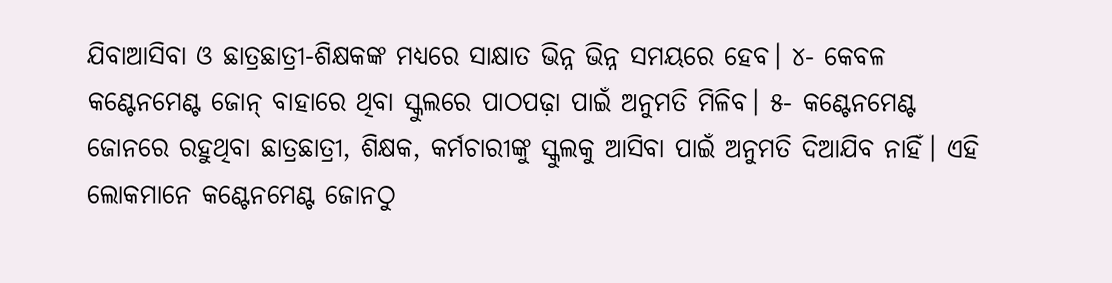ଯିବାଆସିବା ଓ ଛାତ୍ରଛାତ୍ରୀ-ଶିକ୍ଷକଙ୍କ ମଧ୍ୟରେ ସାକ୍ଷାତ ଭିନ୍ନ ଭିନ୍ନ ସମୟରେ ହେବ। ୪- କେବଳ କଣ୍ଟେନମେଣ୍ଟ ଜୋନ୍ ବାହାରେ ଥିବା ସ୍କୁଲରେ ପାଠପଢ଼ା ପାଇଁ ଅନୁମତି ମିଳିବ। ୫- କଣ୍ଟେନମେଣ୍ଟ ଜୋନରେ ରହୁଥିବା ଛାତ୍ରଛାତ୍ରୀ, ଶିକ୍ଷକ, କର୍ମଚାରୀଙ୍କୁ ସ୍କୁଲକୁ ଆସିବା ପାଇଁ ଅନୁମତି ଦିଆଯିବ ନାହିଁ। ଏହି ଲୋକମାନେ କଣ୍ଟେନମେଣ୍ଟ ଜୋନଠୁ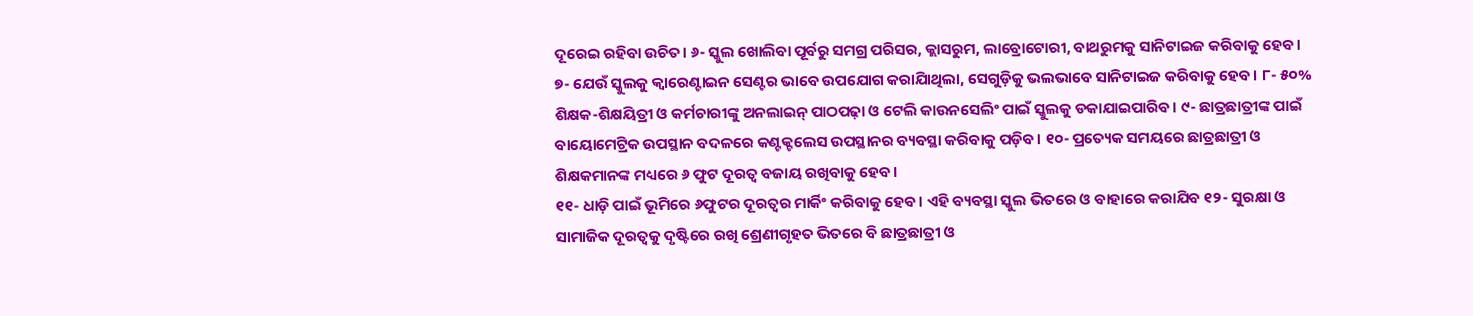ଦୂରେଇ ରହିବା ଉଚିତ। ୬- ସ୍କୁଲ ଖୋଲିବା ପୂର୍ବରୁ ସମଗ୍ର ପରିସର, କ୍ଲାସରୁମ, ଲାବ୍ରୋଟୋରୀ, ବାଥରୁମକୁ ସାନିଟାଇଜ କରିବାକୁ ହେବ।
୭- ଯେଉଁ ସ୍କୁଲକୁ କ୍ୱାରେଣ୍ଟାଇନ ସେଣ୍ଟର ଭାବେ ଉପଯୋଗ କରାଯାିଥିଲା, ସେଗୁଡ଼ିକୁ ଭଲଭାବେ ସାନିଟାଇଜ କରିବାକୁ ହେବ। ୮- ୫୦% ଶିକ୍ଷକ-ଶିକ୍ଷୟିତ୍ରୀ ଓ କର୍ମଚାରୀଙ୍କୁ ଅନଲାଇନ୍ ପାଠପଢ଼ା ଓ ଟେଲି କାଉନସେଲିଂ ପାଇଁ ସ୍କୁଲକୁ ଡକାଯାଇପାରିବ। ୯- ଛାତ୍ରଛାତ୍ରୀଙ୍କ ପାଇଁ ବାୟୋମେଟ୍ରିକ ଉପସ୍ଥାନ ବଦଳରେ କଣ୍ଟକ୍ଟଲେସ ଉପସ୍ଥାନର ବ୍ୟବସ୍ଥା କରିବାକୁ ପଡ଼ିବ। ୧୦- ପ୍ରତ୍ୟେକ ସମୟରେ ଛାତ୍ରଛାତ୍ରୀ ଓ ଶିକ୍ଷକମାନଙ୍କ ମଧ୍ୟରେ ୬ ଫୁଟ ଦୂରତ୍ୱ ବଜାୟ ରଖିବାକୁ ହେବ।
୧୧- ଧାଡ଼ି ପାଇଁ ଭୂମିରେ ୬ଫୁଟର ଦୂରତ୍ୱର ମାର୍କିଂ କରିବାକୁ ହେବ। ଏହି ବ୍ୟବସ୍ଥା ସ୍କୁଲ ଭିତରେ ଓ ବାହାରେ କରାଯିବ ୧୨- ସୁରକ୍ଷା ଓ ସାମାଜିକ ଦୂରତ୍ୱକୁ ଦୃଷ୍ଟିରେ ରଖି ଶ୍ରେଣୀଗୃହତ ଭିତରେ ବି ଛାତ୍ରଛାତ୍ରୀ ଓ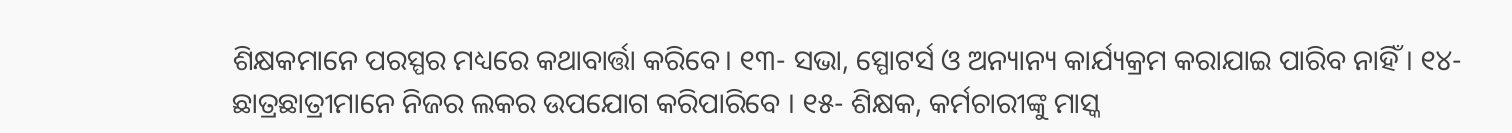ଶିକ୍ଷକମାନେ ପରସ୍ପର ମଧ୍ୟରେ କଥାବାର୍ତ୍ତା କରିବେ। ୧୩- ସଭା, ସ୍ପୋଟର୍ସ ଓ ଅନ୍ୟାନ୍ୟ କାର୍ଯ୍ୟକ୍ରମ କରାଯାଇ ପାରିବ ନାହିଁ । ୧୪- ଛାତ୍ରଛାତ୍ରୀମାନେ ନିଜର ଲକର ଉପଯୋଗ କରିପାରିବେ । ୧୫- ଶିକ୍ଷକ, କର୍ମଚାରୀଙ୍କୁ ମାସ୍କ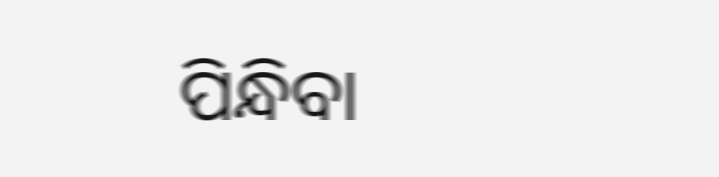ପିନ୍ଧିବା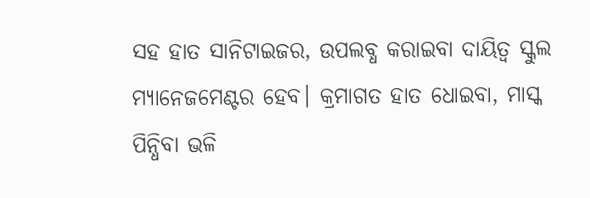ସହ ହାତ ସାନିଟାଇଜର, ଉପଲବ୍ଧ କରାଇବା ଦାୟିତ୍ୱ ସ୍କୁଲ ମ୍ୟାନେଜମେଣ୍ଟର ହେବ। କ୍ରମାଗତ ହାତ ଧୋଇବା, ମାସ୍କ ପିନ୍ଧିବା ଭଳି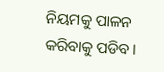ନିୟମକୁ ପାଳନ କରିବାକୁ ପଡିବ।